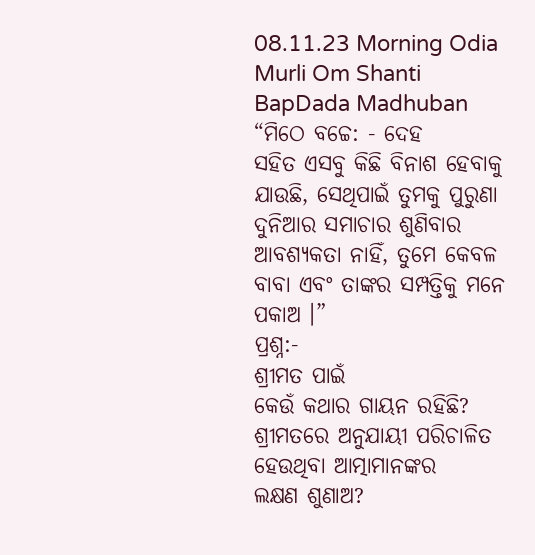08.11.23 Morning Odia Murli Om Shanti BapDada Madhuban
“ମିଠେ ବଚ୍ଚେ: - ଦେହ
ସହିତ ଏସବୁ କିଛି ବିନାଶ ହେବାକୁ ଯାଉଛି, ସେଥିପାଇଁ ତୁମକୁ ପୁରୁଣା ଦୁନିଆର ସମାଚାର ଶୁଣିବାର
ଆବଶ୍ୟକତା ନାହିଁ, ତୁମେ କେବଳ ବାବା ଏବଂ ତାଙ୍କର ସମ୍ପତ୍ତିକୁ ମନେ ପକାଅ ।”
ପ୍ରଶ୍ନ:-
ଶ୍ରୀମତ ପାଇଁ
କେଉଁ କଥାର ଗାୟନ ରହିଛି? ଶ୍ରୀମତରେ ଅନୁଯାୟୀ ପରିଚାଳିତ ହେଉଥିବା ଆତ୍ମାମାନଙ୍କର
ଲକ୍ଷଣ ଶୁଣାଅ?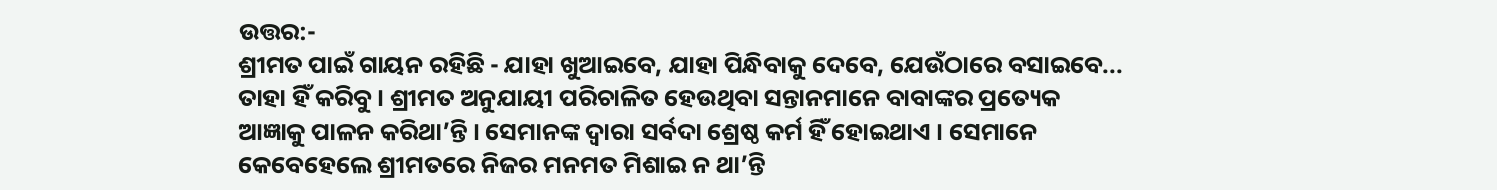ଉତ୍ତର:-
ଶ୍ରୀମତ ପାଇଁ ଗାୟନ ରହିଛି - ଯାହା ଖୁଆଇବେ, ଯାହା ପିନ୍ଧିବାକୁ ଦେବେ, ଯେଉଁଠାରେ ବସାଇବେ...
ତାହା ହିଁ କରିବୁ । ଶ୍ରୀମତ ଅନୁଯାୟୀ ପରିଚାଳିତ ହେଉଥିବା ସନ୍ତାନମାନେ ବାବାଙ୍କର ପ୍ରତ୍ୟେକ
ଆଜ୍ଞାକୁ ପାଳନ କରିଥା’ନ୍ତି । ସେମାନଙ୍କ ଦ୍ୱାରା ସର୍ବଦା ଶ୍ରେଷ୍ଠ କର୍ମ ହିଁ ହୋଇଥାଏ । ସେମାନେ
କେବେହେଲେ ଶ୍ରୀମତରେ ନିଜର ମନମତ ମିଶାଇ ନ ଥା’ନ୍ତି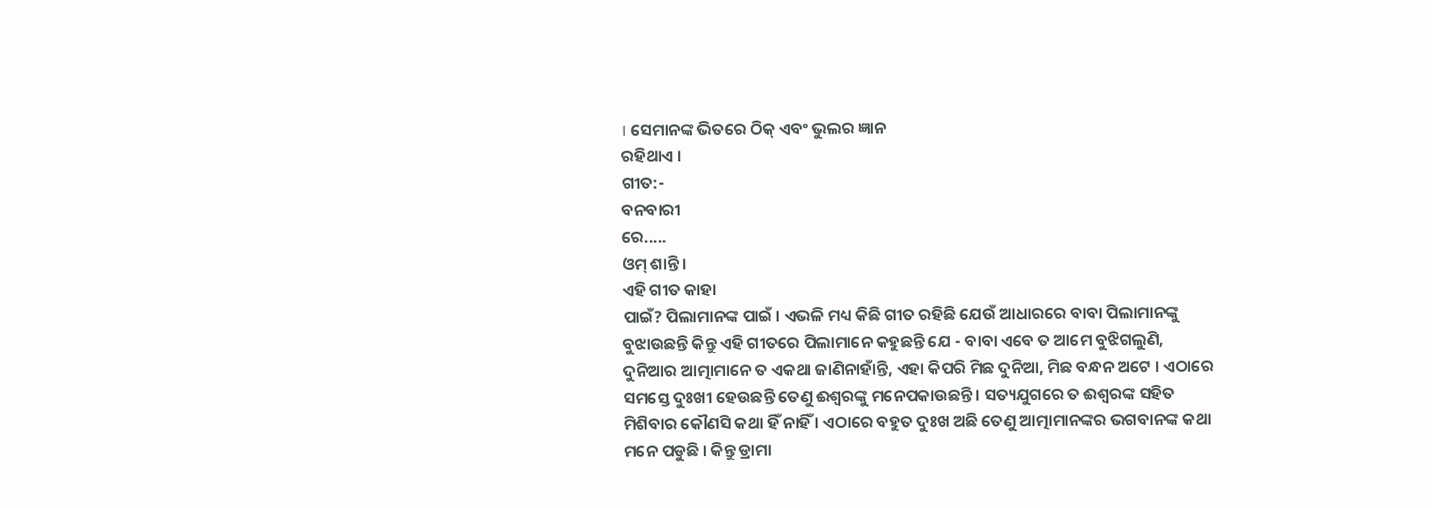। ସେମାନଙ୍କ ଭିତରେ ଠିକ୍ ଏବଂ ଭୁଲର ଜ୍ଞାନ
ରହିଥାଏ ।
ଗୀତ:-
ବନବାରୀ
ରେ.....
ଓମ୍ ଶାନ୍ତି ।
ଏହି ଗୀତ କାହା
ପାଇଁ? ପିଲାମାନଙ୍କ ପାଇଁ । ଏଭଳି ମଧ୍ୟ କିଛି ଗୀତ ରହିଛି ଯେଉଁ ଆଧାରରେ ବାବା ପିଲାମାନଙ୍କୁ
ବୁଝାଉଛନ୍ତି କିନ୍ତୁ ଏହି ଗୀତରେ ପିଲାମାନେ କହୁଛନ୍ତି ଯେ - ବାବା ଏବେ ତ ଆମେ ବୁଝିଗଲୁଣି,
ଦୁନିଆର ଆତ୍ମାମାନେ ତ ଏକଥା ଜାଣିନାହାଁନ୍ତି, ଏହା କିପରି ମିଛ ଦୁନିଆ, ମିଛ ବନ୍ଧନ ଅଟେ । ଏଠାରେ
ସମସ୍ତେ ଦୁଃଖୀ ହେଉଛନ୍ତି ତେଣୁ ଈଶ୍ୱରଙ୍କୁ ମନେପକାଉଛନ୍ତି । ସତ୍ୟଯୁଗରେ ତ ଈଶ୍ୱରଙ୍କ ସହିତ
ମିଶିବାର କୌଣସି କଥା ହିଁ ନାହିଁ । ଏଠାରେ ବହୁତ ଦୁଃଖ ଅଛି ତେଣୁ ଆତ୍ମାମାନଙ୍କର ଭଗବାନଙ୍କ କଥା
ମନେ ପଡୁଛି । କିନ୍ତୁ ଡ୍ରାମା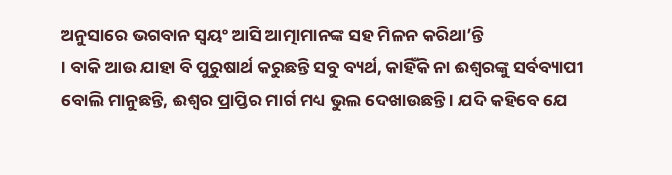ଅନୁସାରେ ଭଗବାନ ସ୍ୱୟଂ ଆସି ଆତ୍ମାମାନଙ୍କ ସହ ମିଳନ କରିଥା’ନ୍ତି
। ବାକି ଆଉ ଯାହା ବି ପୁରୁଷାର୍ଥ କରୁଛନ୍ତି ସବୁ ବ୍ୟର୍ଥ, କାହିଁକି ନା ଈଶ୍ୱରଙ୍କୁ ସର୍ବବ୍ୟାପୀ
ବୋଲି ମାନୁଛନ୍ତି, ଈଶ୍ୱର ପ୍ରାପ୍ତିର ମାର୍ଗ ମଧ୍ୟ ଭୁଲ ଦେଖାଉଛନ୍ତି । ଯଦି କହିବେ ଯେ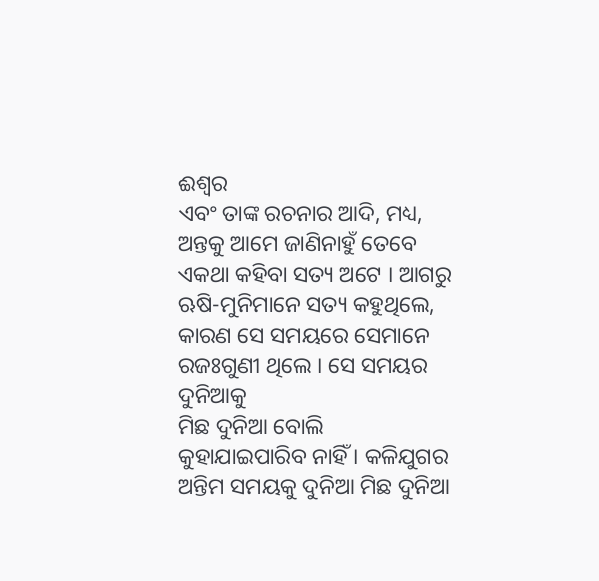ଈଶ୍ୱର
ଏବଂ ତାଙ୍କ ରଚନାର ଆଦି, ମଧ୍ୟ, ଅନ୍ତକୁ ଆମେ ଜାଣିନାହୁଁ ତେବେ ଏକଥା କହିବା ସତ୍ୟ ଅଟେ । ଆଗରୁ
ଋଷି-ମୁନିମାନେ ସତ୍ୟ କହୁଥିଲେ, କାରଣ ସେ ସମୟରେ ସେମାନେ ରଜଃଗୁଣୀ ଥିଲେ । ସେ ସମୟର ଦୁନିଆକୁ
ମିଛ ଦୁନିଆ ବୋଲି କୁହାଯାଇପାରିବ ନାହିଁ । କଳିଯୁଗର ଅନ୍ତିମ ସମୟକୁ ଦୁନିଆ ମିଛ ଦୁନିଆ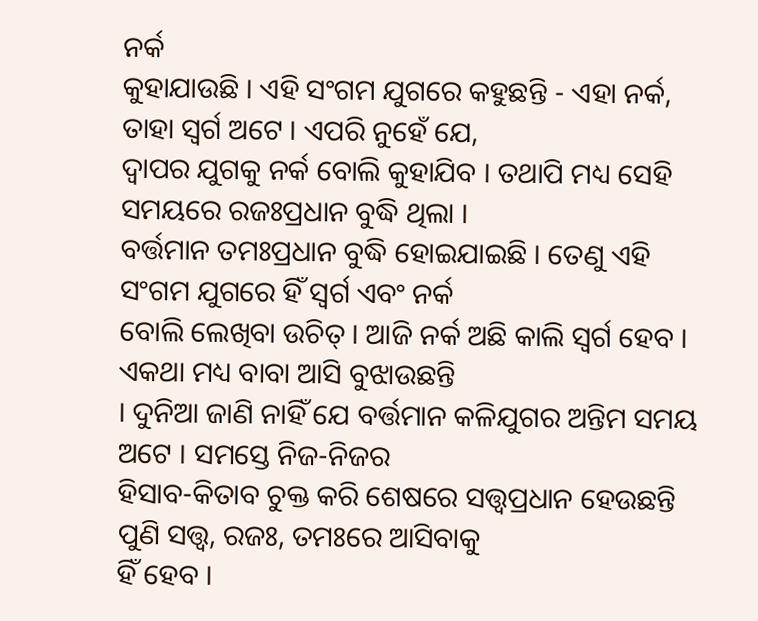ନର୍କ
କୁହାଯାଉଛି । ଏହି ସଂଗମ ଯୁଗରେ କହୁଛନ୍ତି - ଏହା ନର୍କ, ତାହା ସ୍ୱର୍ଗ ଅଟେ । ଏପରି ନୁହେଁ ଯେ,
ଦ୍ୱାପର ଯୁଗକୁ ନର୍କ ବୋଲି କୁହାଯିବ । ତଥାପି ମଧ୍ୟ ସେହି ସମୟରେ ରଜଃପ୍ରଧାନ ବୁଦ୍ଧି ଥିଲା ।
ବର୍ତ୍ତମାନ ତମଃପ୍ରଧାନ ବୁଦ୍ଧି ହୋଇଯାଇଛି । ତେଣୁ ଏହି ସଂଗମ ଯୁଗରେ ହିଁ ସ୍ୱର୍ଗ ଏବଂ ନର୍କ
ବୋଲି ଲେଖିବା ଉଚିତ୍ । ଆଜି ନର୍କ ଅଛି କାଲି ସ୍ୱର୍ଗ ହେବ । ଏକଥା ମଧ୍ୟ ବାବା ଆସି ବୁଝାଉଛନ୍ତି
। ଦୁନିଆ ଜାଣି ନାହିଁ ଯେ ବର୍ତ୍ତମାନ କଳିଯୁଗର ଅନ୍ତିମ ସମୟ ଅଟେ । ସମସ୍ତେ ନିଜ-ନିଜର
ହିସାବ-କିତାବ ଚୁକ୍ତ କରି ଶେଷରେ ସତ୍ତ୍ୱପ୍ରଧାନ ହେଉଛନ୍ତି ପୁଣି ସତ୍ତ୍ୱ, ରଜଃ, ତମଃରେ ଆସିବାକୁ
ହିଁ ହେବ ।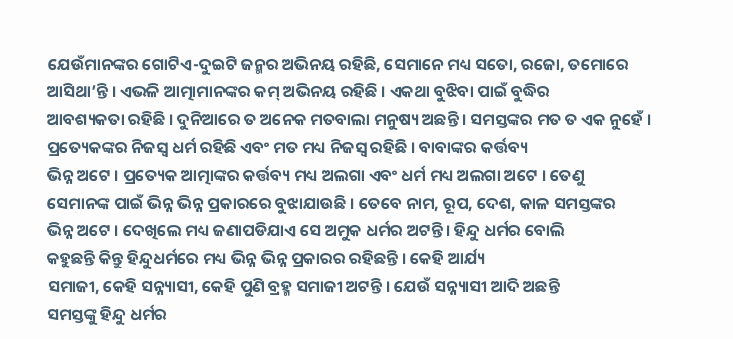ଯେଉଁମାନଙ୍କର ଗୋଟିଏ-ଦୁଇଟି ଜନ୍ମର ଅଭିନୟ ରହିଛି, ସେମାନେ ମଧ୍ୟ ସତୋ, ରଜୋ, ତମୋରେ
ଆସିଥା’ନ୍ତି । ଏଭଳି ଆତ୍ମାମାନଙ୍କର କମ୍ ଅଭିନୟ ରହିଛି । ଏକଥା ବୁଝିବା ପାଇଁ ବୁଦ୍ଧିର
ଆବଶ୍ୟକତା ରହିଛି । ଦୁନିଆରେ ତ ଅନେକ ମତବାଲା ମନୁଷ୍ୟ ଅଛନ୍ତି । ସମସ୍ତଙ୍କର ମତ ତ ଏକ ନୁହେଁ ।
ପ୍ରତ୍ୟେକଙ୍କର ନିଜସ୍ୱ ଧର୍ମ ରହିଛି ଏବଂ ମତ ମଧ୍ୟ ନିଜସ୍ୱ ରହିଛି । ବାବାଙ୍କର କର୍ତ୍ତବ୍ୟ
ଭିନ୍ନ ଅଟେ । ପ୍ରତ୍ୟେକ ଆତ୍ମାଙ୍କର କର୍ତ୍ତବ୍ୟ ମଧ୍ୟ ଅଲଗା ଏବଂ ଧର୍ମ ମଧ୍ୟ ଅଲଗା ଅଟେ । ତେଣୁ
ସେମାନଙ୍କ ପାଇଁ ଭିନ୍ନ ଭିନ୍ନ ପ୍ରକାରରେ ବୁଝାଯାଉଛି । ତେବେ ନାମ, ରୂପ, ଦେଶ, କାଳ ସମସ୍ତଙ୍କର
ଭିନ୍ନ ଅଟେ । ଦେଖିଲେ ମଧ୍ୟ ଜଣାପଡିଯାଏ ସେ ଅମୁକ ଧର୍ମର ଅଟନ୍ତି । ହିନ୍ଦୁ ଧର୍ମର ବୋଲି
କହୁଛନ୍ତି କିନ୍ତୁ ହିନ୍ଦୁଧର୍ମରେ ମଧ୍ୟ ଭିନ୍ନ ଭିନ୍ନ ପ୍ରକାରର ରହିଛନ୍ତି । କେହି ଆର୍ଯ୍ୟ
ସମାଜୀ, କେହି ସନ୍ନ୍ୟାସୀ, କେହି ପୁଣି ବ୍ରହ୍ମ ସମାଜୀ ଅଟନ୍ତି । ଯେଉଁ ସନ୍ନ୍ୟାସୀ ଆଦି ଅଛନ୍ତି
ସମସ୍ତଙ୍କୁ ହିନ୍ଦୁ ଧର୍ମର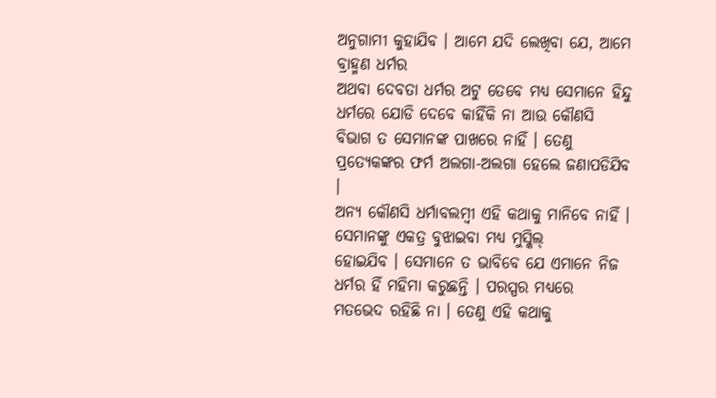ଅନୁଗାମୀ କୁହାଯିବ । ଆମେ ଯଦି ଲେଖିବା ଯେ, ଆମେ ବ୍ରାହ୍ମଣ ଧର୍ମର
ଅଥବା ଦେବତା ଧର୍ମର ଅଟୁ ତେବେ ମଧ୍ୟ ସେମାନେ ହିନ୍ଦୁ ଧର୍ମରେ ଯୋଡି ଦେବେ କାହିଁକି ନା ଆଉ କୌଣସି
ବିଭାଗ ତ ସେମାନଙ୍କ ପାଖରେ ନାହିଁ । ତେଣୁ ପ୍ରତ୍ୟେକଙ୍କର ଫର୍ମ ଅଲଗା-ଅଲଗା ହେଲେ ଜଣାପଡିଯିବ ।
ଅନ୍ୟ କୌଣସି ଧର୍ମାବଲମ୍ବୀ ଏହି କଥାକୁ ମାନିବେ ନାହିଁ । ସେମାନଙ୍କୁ ଏକତ୍ର ବୁଝାଇବା ମଧ୍ୟ ମୁସ୍କିଲ୍
ହୋଇଯିବ । ସେମାନେ ତ ଭାବିବେ ଯେ ଏମାନେ ନିଜ ଧର୍ମର ହିଁ ମହିମା କରୁଛନ୍ତି । ପରସ୍ପର ମଧ୍ୟରେ
ମତଭେଦ ରହିଛି ନା । ତେଣୁ ଏହି କଥାକୁ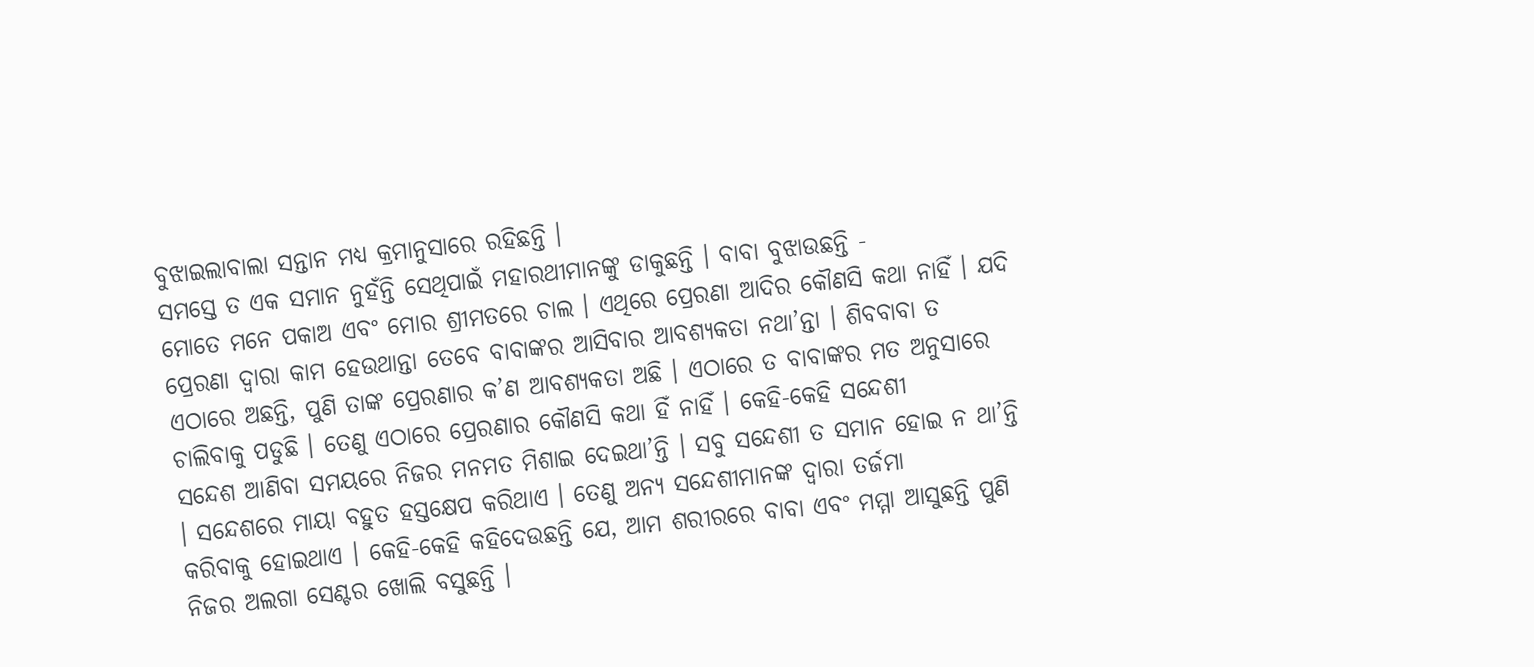ବୁଝାଇଲାବାଲା ସନ୍ତାନ ମଧ୍ୟ କ୍ରମାନୁସାରେ ରହିଛନ୍ତି ।
ସମସ୍ତେ ତ ଏକ ସମାନ ନୁହଁନ୍ତି ସେଥିପାଇଁ ମହାରଥୀମାନଙ୍କୁ ଡାକୁଛନ୍ତି । ବାବା ବୁଝାଉଛନ୍ତି -
ମୋତେ ମନେ ପକାଅ ଏବଂ ମୋର ଶ୍ରୀମତରେ ଚାଲ । ଏଥିରେ ପ୍ରେରଣା ଆଦିର କୌଣସି କଥା ନାହିଁ । ଯଦି
ପ୍ରେରଣା ଦ୍ୱାରା କାମ ହେଉଥାନ୍ତା ତେବେ ବାବାଙ୍କର ଆସିବାର ଆବଶ୍ୟକତା ନଥା’ନ୍ତା । ଶିବବାବା ତ
ଏଠାରେ ଅଛନ୍ତି, ପୁଣି ତାଙ୍କ ପ୍ରେରଣାର କ’ଣ ଆବଶ୍ୟକତା ଅଛି । ଏଠାରେ ତ ବାବାଙ୍କର ମତ ଅନୁସାରେ
ଚାଲିବାକୁ ପଡୁଛି । ତେଣୁ ଏଠାରେ ପ୍ରେରଣାର କୌଣସି କଥା ହିଁ ନାହିଁ । କେହି-କେହି ସନ୍ଦେଶୀ
ସନ୍ଦେଶ ଆଣିବା ସମୟରେ ନିଜର ମନମତ ମିଶାଇ ଦେଇଥା’ନ୍ତି । ସବୁ ସନ୍ଦେଶୀ ତ ସମାନ ହୋଇ ନ ଥା’ନ୍ତି
। ସନ୍ଦେଶରେ ମାୟା ବହୁତ ହସ୍ତକ୍ଷେପ କରିଥାଏ । ତେଣୁ ଅନ୍ୟ ସନ୍ଦେଶୀମାନଙ୍କ ଦ୍ୱାରା ତର୍ଜମା
କରିବାକୁ ହୋଇଥାଏ । କେହି-କେହି କହିଦେଉଛନ୍ତି ଯେ, ଆମ ଶରୀରରେ ବାବା ଏବଂ ମମ୍ମା ଆସୁଛନ୍ତି ପୁଣି
ନିଜର ଅଲଗା ସେଣ୍ଟର ଖୋଲି ବସୁଛନ୍ତି ।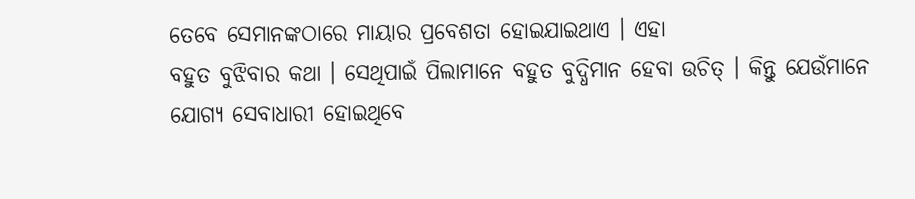ତେବେ ସେମାନଙ୍କଠାରେ ମାୟାର ପ୍ରବେଶତା ହୋଇଯାଇଥାଏ । ଏହା
ବହୁତ ବୁଝିବାର କଥା । ସେଥିପାଇଁ ପିଲାମାନେ ବହୁତ ବୁଦ୍ଧିମାନ ହେବା ଉଚିତ୍ । କିନ୍ତୁ ଯେଉଁମାନେ
ଯୋଗ୍ୟ ସେବାଧାରୀ ହୋଇଥିବେ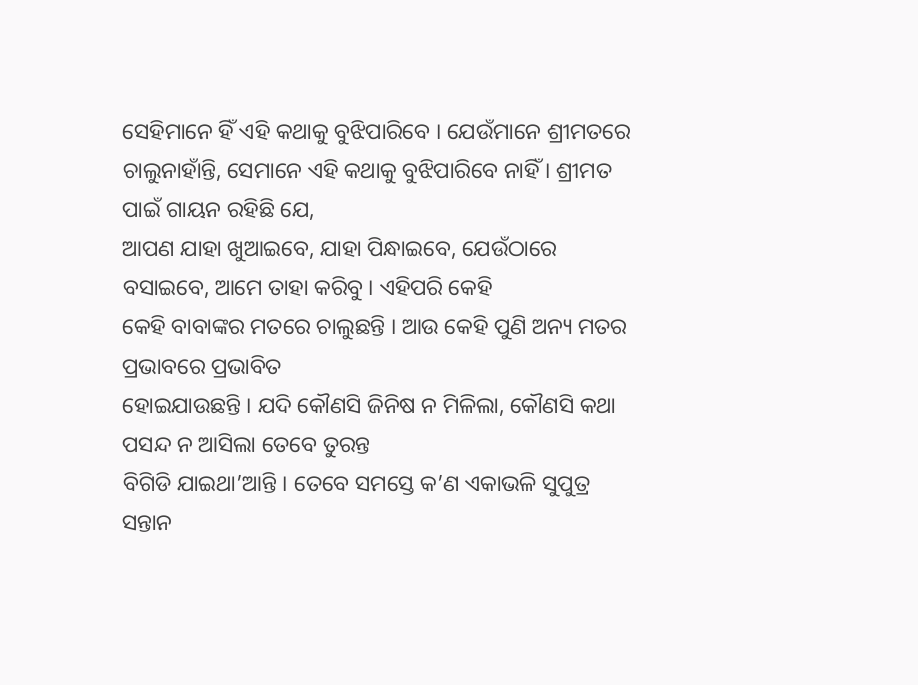ସେହିମାନେ ହିଁ ଏହି କଥାକୁ ବୁଝିପାରିବେ । ଯେଉଁମାନେ ଶ୍ରୀମତରେ
ଚାଲୁନାହାଁନ୍ତି, ସେମାନେ ଏହି କଥାକୁ ବୁଝିପାରିବେ ନାହିଁ । ଶ୍ରୀମତ ପାଇଁ ଗାୟନ ରହିଛି ଯେ,
ଆପଣ ଯାହା ଖୁଆଇବେ, ଯାହା ପିନ୍ଧାଇବେ, ଯେଉଁଠାରେ ବସାଇବେ, ଆମେ ତାହା କରିବୁ । ଏହିପରି କେହି
କେହି ବାବାଙ୍କର ମତରେ ଚାଲୁଛନ୍ତି । ଆଉ କେହି ପୁଣି ଅନ୍ୟ ମତର ପ୍ରଭାବରେ ପ୍ରଭାବିତ
ହୋଇଯାଉଛନ୍ତି । ଯଦି କୌଣସି ଜିନିଷ ନ ମିଳିଲା, କୌଣସି କଥା ପସନ୍ଦ ନ ଆସିଲା ତେବେ ତୁରନ୍ତ
ବିଗିଡି ଯାଇଥା’ଆନ୍ତି । ତେବେ ସମସ୍ତେ କ’ଣ ଏକାଭଳି ସୁପୁତ୍ର ସନ୍ତାନ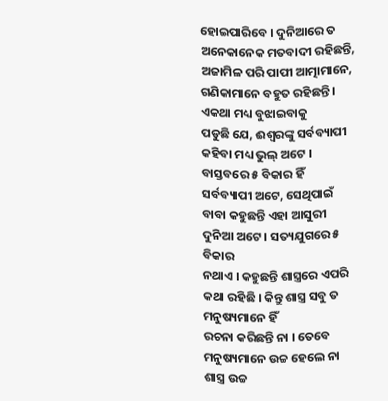ହୋଇପାରିବେ । ଦୁନିଆରେ ତ
ଅନେକାନେକ ମତବାଦୀ ରହିଛନ୍ତି, ଅଜାମିଳ ପରି ପାପୀ ଆତ୍ମାମାନେ, ଗଣିକାମାନେ ବହୁତ ରହିଛନ୍ତି ।
ଏକଥା ମଧ୍ୟ ବୁଝାଇବାକୁ
ପଡୁଛି ଯେ, ଈଶ୍ୱରଙ୍କୁ ସର୍ବବ୍ୟାପୀ କହିବା ମଧ୍ୟ ଭୁଲ୍ ଅଟେ । ବାସ୍ତବରେ ୫ ବିକାର ହିଁ
ସର୍ବବ୍ୟାପୀ ଅଟେ, ସେଥିପାଇଁ ବାବା କହୁଛନ୍ତି ଏହା ଆସୁରୀ ଦୁନିଆ ଅଟେ । ସତ୍ୟଯୁଗରେ ୫ ବିକାର
ନଥାଏ । କହୁଛନ୍ତି ଶାସ୍ତ୍ରରେ ଏପରି କଥା ରହିଛି । କିନ୍ତୁ ଶାସ୍ତ୍ର ସବୁ ତ ମନୁଷ୍ୟମାନେ ହିଁ
ରଚନା କରିଛନ୍ତି ନା । ତେବେ ମନୁଷ୍ୟମାନେ ଉଚ୍ଚ ହେଲେ ନା ଶାସ୍ତ୍ର ଉଚ୍ଚ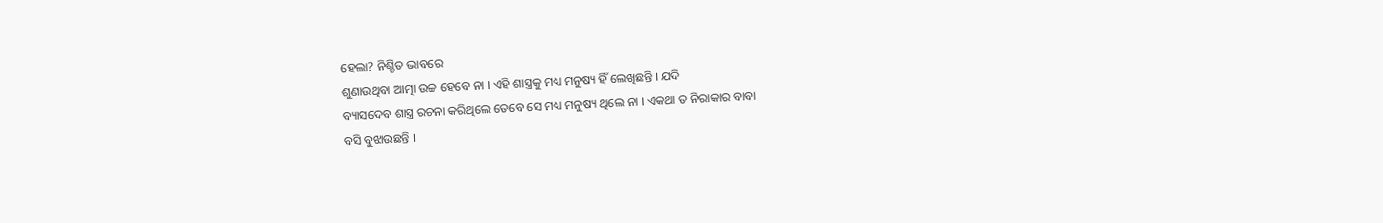ହେଲା? ନିଶ୍ଚିତ ଭାବରେ
ଶୁଣାଉଥିବା ଆତ୍ମା ଉଚ୍ଚ ହେବେ ନା । ଏହି ଶାସ୍ତ୍ରକୁ ମଧ୍ୟ ମନୁଷ୍ୟ ହିଁ ଲେଖିଛନ୍ତି । ଯଦି
ବ୍ୟାସଦେବ ଶାସ୍ତ୍ର ରଚନା କରିଥିଲେ ତେବେ ସେ ମଧ୍ୟ ମନୁଷ୍ୟ ଥିଲେ ନା । ଏକଥା ତ ନିରାକାର ବାବା
ବସି ବୁଝାଉଛନ୍ତି ।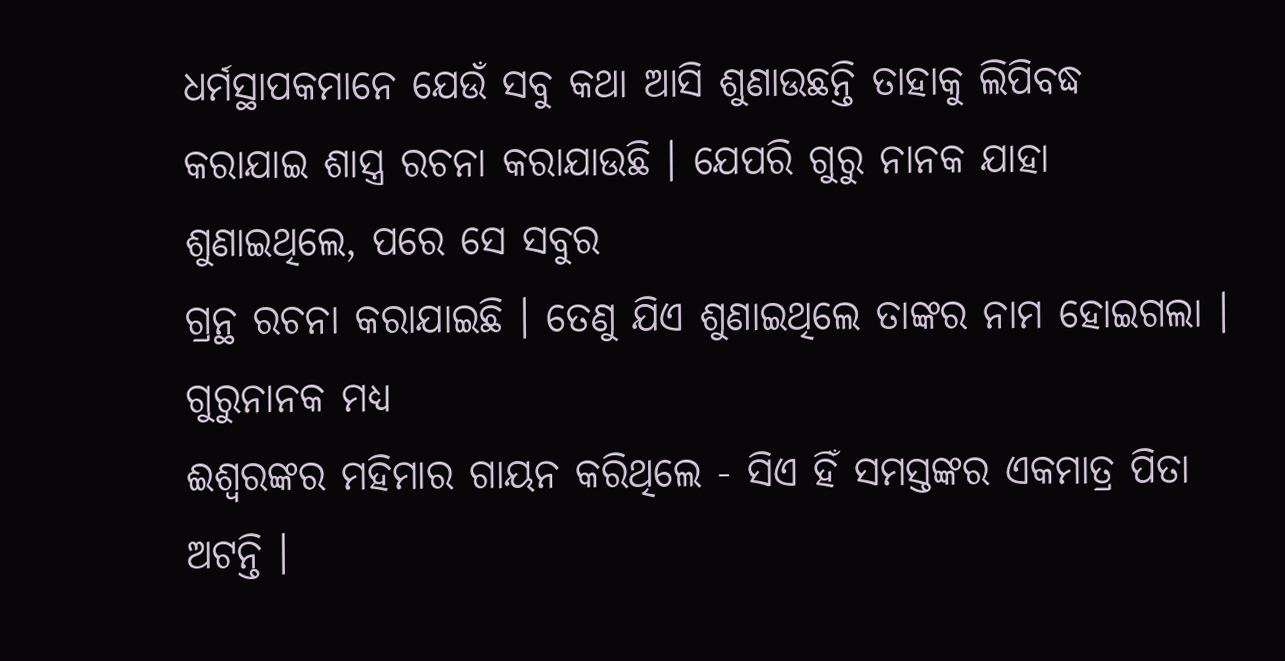ଧର୍ମସ୍ଥାପକମାନେ ଯେଉଁ ସବୁ କଥା ଆସି ଶୁଣାଉଛନ୍ତି ତାହାକୁ ଲିପିବଦ୍ଧ
କରାଯାଇ ଶାସ୍ତ୍ର ରଚନା କରାଯାଉଛି । ଯେପରି ଗୁରୁ ନାନକ ଯାହା ଶୁଣାଇଥିଲେ, ପରେ ସେ ସବୁର
ଗ୍ରନ୍ଥ ରଚନା କରାଯାଇଛି । ତେଣୁ ଯିଏ ଶୁଣାଇଥିଲେ ତାଙ୍କର ନାମ ହୋଇଗଲା । ଗୁରୁନାନକ ମଧ୍ୟ
ଈଶ୍ୱରଙ୍କର ମହିମାର ଗାୟନ କରିଥିଲେ - ସିଏ ହିଁ ସମସ୍ତଙ୍କର ଏକମାତ୍ର ପିତା ଅଟନ୍ତି ।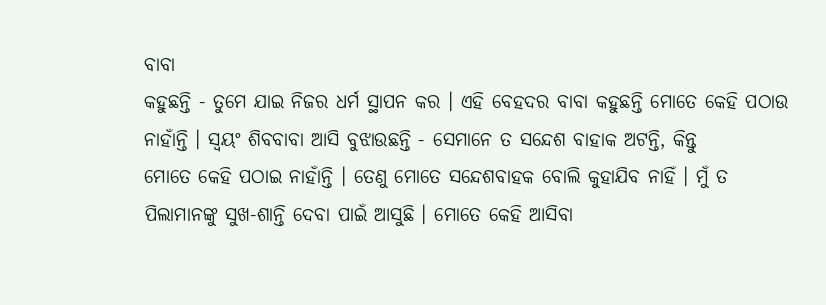ବାବା
କହୁଛନ୍ତି - ତୁମେ ଯାଇ ନିଜର ଧର୍ମ ସ୍ଥାପନ କର । ଏହି ବେହଦର ବାବା କହୁଛନ୍ତି ମୋତେ କେହି ପଠାଉ
ନାହାଁନ୍ତି । ସ୍ୱୟଂ ଶିବବାବା ଆସି ବୁଝାଉଛନ୍ତି - ସେମାନେ ତ ସନ୍ଦେଶ ବାହାକ ଅଟନ୍ତି, କିନ୍ତୁ
ମୋତେ କେହି ପଠାଇ ନାହାଁନ୍ତି । ତେଣୁ ମୋତେ ସନ୍ଦେଶବାହକ ବୋଲି କୁହାଯିବ ନାହିଁ । ମୁଁ ତ
ପିଲାମାନଙ୍କୁ ସୁଖ-ଶାନ୍ତି ଦେବା ପାଇଁ ଆସୁଛି । ମୋତେ କେହି ଆସିବା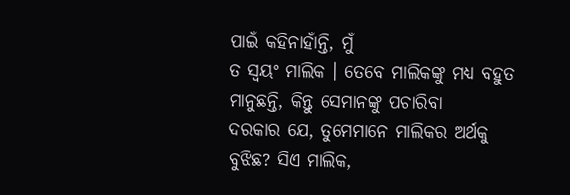ପାଇଁ କହିନାହାଁନ୍ତି, ମୁଁ
ତ ସ୍ୱୟଂ ମାଲିକ । ତେବେ ମାଲିକଙ୍କୁ ମଧ୍ୟ ବହୁତ ମାନୁଛନ୍ତି, କିନ୍ତୁ ସେମାନଙ୍କୁ ପଚାରିବା
ଦରକାର ଯେ, ତୁମେମାନେ ମାଲିକର ଅର୍ଥକୁ ବୁଝିଛ? ସିଏ ମାଲିକ,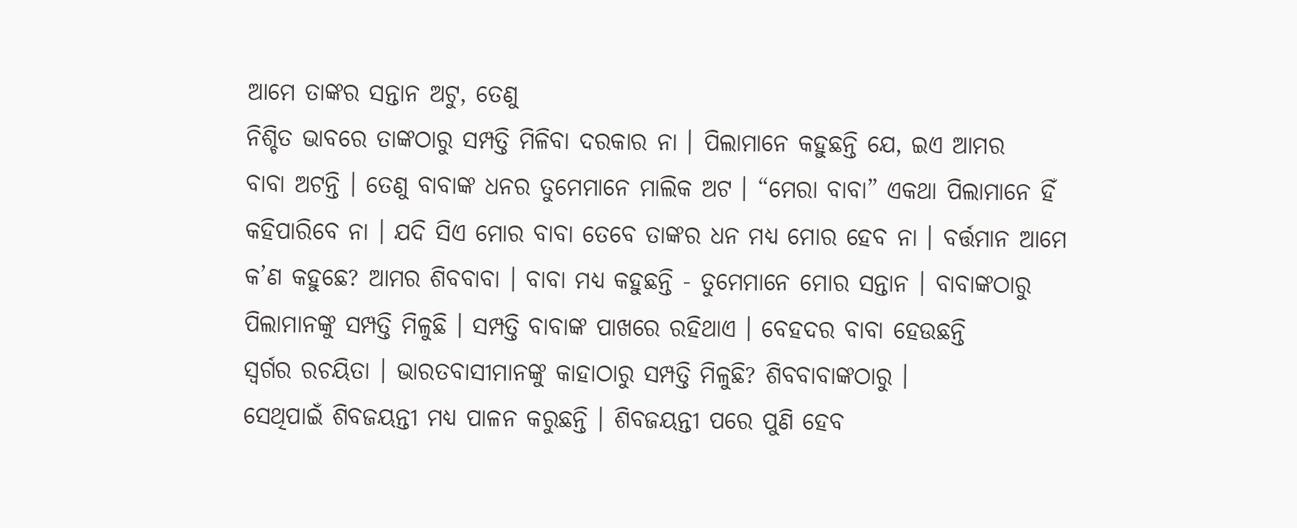ଆମେ ତାଙ୍କର ସନ୍ତାନ ଅଟୁ, ତେଣୁ
ନିଶ୍ଚିତ ଭାବରେ ତାଙ୍କଠାରୁ ସମ୍ପତ୍ତି ମିଳିବା ଦରକାର ନା । ପିଲାମାନେ କହୁଛନ୍ତି ଯେ, ଇଏ ଆମର
ବାବା ଅଟନ୍ତି । ତେଣୁ ବାବାଙ୍କ ଧନର ତୁମେମାନେ ମାଲିକ ଅଟ । “ମେରା ବାବା” ଏକଥା ପିଲାମାନେ ହିଁ
କହିପାରିବେ ନା । ଯଦି ସିଏ ମୋର ବାବା ତେବେ ତାଙ୍କର ଧନ ମଧ୍ୟ ମୋର ହେବ ନା । ବର୍ତ୍ତମାନ ଆମେ
କ’ଣ କହୁଛେ? ଆମର ଶିବବାବା । ବାବା ମଧ୍ୟ କହୁଛନ୍ତି - ତୁମେମାନେ ମୋର ସନ୍ତାନ । ବାବାଙ୍କଠାରୁ
ପିଲାମାନଙ୍କୁ ସମ୍ପତ୍ତି ମିଳୁଛି । ସମ୍ପତ୍ତି ବାବାଙ୍କ ପାଖରେ ରହିଥାଏ । ବେହଦର ବାବା ହେଉଛନ୍ତି
ସ୍ୱର୍ଗର ରଚୟିତା । ଭାରତବାସୀମାନଙ୍କୁ କାହାଠାରୁ ସମ୍ପତ୍ତି ମିଳୁଛି? ଶିବବାବାଙ୍କଠାରୁ ।
ସେଥିପାଇଁ ଶିବଜୟନ୍ତୀ ମଧ୍ୟ ପାଳନ କରୁଛନ୍ତି । ଶିବଜୟନ୍ତୀ ପରେ ପୁଣି ହେବ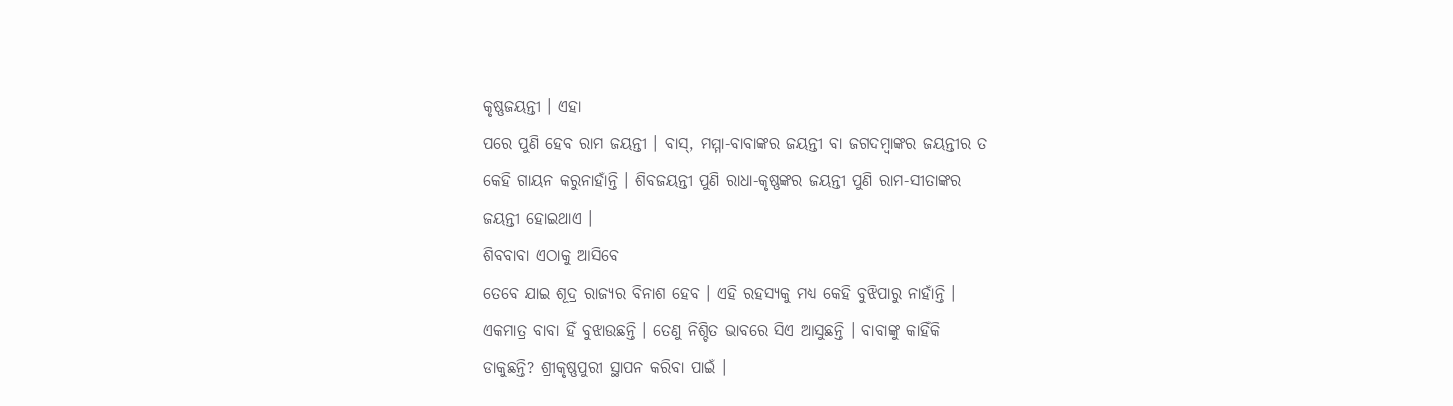କୃଷ୍ଣଜୟନ୍ତୀ । ଏହା
ପରେ ପୁଣି ହେବ ରାମ ଜୟନ୍ତୀ । ବାସ୍, ମମ୍ମା-ବାବାଙ୍କର ଜୟନ୍ତୀ ବା ଜଗଦମ୍ବାଙ୍କର ଜୟନ୍ତୀର ତ
କେହି ଗାୟନ କରୁନାହାଁନ୍ତି । ଶିବଜୟନ୍ତୀ ପୁଣି ରାଧା-କୃଷ୍ଣଙ୍କର ଜୟନ୍ତୀ ପୁଣି ରାମ-ସୀତାଙ୍କର
ଜୟନ୍ତୀ ହୋଇଥାଏ ।
ଶିବବାବା ଏଠାକୁ ଆସିବେ
ତେବେ ଯାଇ ଶୂଦ୍ର ରାଜ୍ୟର ବିନାଶ ହେବ । ଏହି ରହସ୍ୟକୁ ମଧ୍ୟ କେହି ବୁଝିପାରୁ ନାହାଁନ୍ତି ।
ଏକମାତ୍ର ବାବା ହିଁ ବୁଝାଉଛନ୍ତି । ତେଣୁ ନିଶ୍ଚିତ ଭାବରେ ସିଏ ଆସୁଛନ୍ତି । ବାବାଙ୍କୁ କାହିଁକି
ଡାକୁଛନ୍ତି? ଶ୍ରୀକୃଷ୍ଣପୁରୀ ସ୍ଥାପନ କରିବା ପାଇଁ ।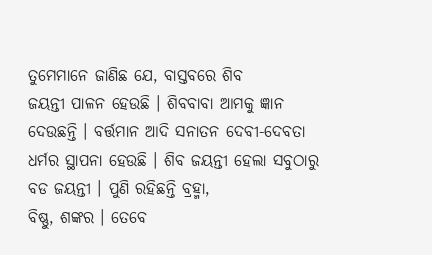ତୁମେମାନେ ଜାଣିଛ ଯେ, ବାସ୍ତବରେ ଶିବ
ଜୟନ୍ତୀ ପାଳନ ହେଉଛି । ଶିବବାବା ଆମକୁ ଜ୍ଞାନ ଦେଉଛନ୍ତି । ବର୍ତ୍ତମାନ ଆଦି ସନାତନ ଦେବୀ-ଦେବତା
ଧର୍ମର ସ୍ଥାପନା ହେଉଛି । ଶିବ ଜୟନ୍ତୀ ହେଲା ସବୁଠାରୁ ବଡ ଜୟନ୍ତୀ । ପୁଣି ରହିଛନ୍ତି ବ୍ରହ୍ମା,
ବିଷ୍ଣୁ, ଶଙ୍କର । ତେବେ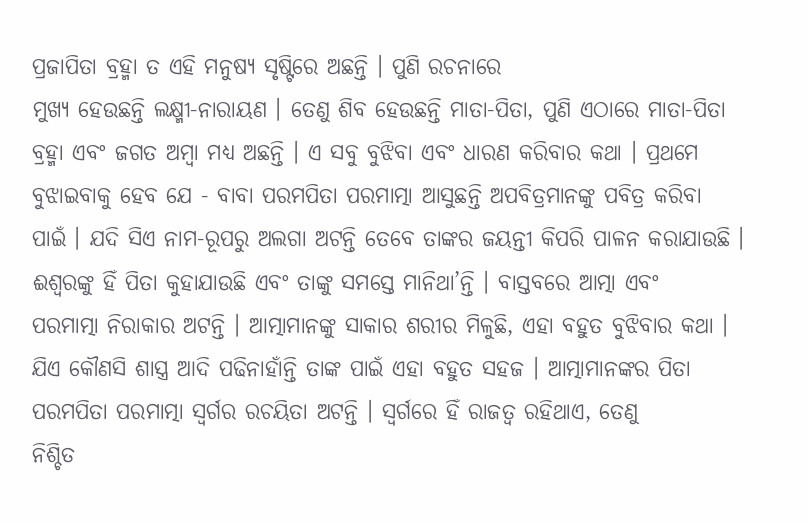ପ୍ରଜାପିତା ବ୍ରହ୍ମା ତ ଏହି ମନୁଷ୍ୟ ସୃଷ୍ଟିରେ ଅଛନ୍ତି । ପୁଣି ରଚନାରେ
ମୁଖ୍ୟ ହେଉଛନ୍ତି ଲକ୍ଷ୍ମୀ-ନାରାୟଣ । ତେଣୁ ଶିବ ହେଉଛନ୍ତି ମାତା-ପିତା, ପୁଣି ଏଠାରେ ମାତା-ପିତା
ବ୍ରହ୍ମା ଏବଂ ଜଗତ ଅମ୍ବା ମଧ୍ୟ ଅଛନ୍ତି । ଏ ସବୁ ବୁଝିବା ଏବଂ ଧାରଣ କରିବାର କଥା । ପ୍ରଥମେ
ବୁଝାଇବାକୁ ହେବ ଯେ - ବାବା ପରମପିତା ପରମାତ୍ମା ଆସୁଛନ୍ତି ଅପବିତ୍ରମାନଙ୍କୁ ପବିତ୍ର କରିବା
ପାଇଁ । ଯଦି ସିଏ ନାମ-ରୂପରୁ ଅଲଗା ଅଟନ୍ତି ତେବେ ତାଙ୍କର ଜୟନ୍ତୀ କିପରି ପାଳନ କରାଯାଉଛି ।
ଈଶ୍ୱରଙ୍କୁ ହିଁ ପିତା କୁହାଯାଉଛି ଏବଂ ତାଙ୍କୁ ସମସ୍ତେ ମାନିଥା’ନ୍ତି । ବାସ୍ତବରେ ଆତ୍ମା ଏବଂ
ପରମାତ୍ମା ନିରାକାର ଅଟନ୍ତି । ଆତ୍ମାମାନଙ୍କୁ ସାକାର ଶରୀର ମିଳୁଛି, ଏହା ବହୁତ ବୁଝିବାର କଥା ।
ଯିଏ କୌଣସି ଶାସ୍ତ୍ର ଆଦି ପଢିନାହାଁନ୍ତି ତାଙ୍କ ପାଇଁ ଏହା ବହୁତ ସହଜ । ଆତ୍ମାମାନଙ୍କର ପିତା
ପରମପିତା ପରମାତ୍ମା ସ୍ୱର୍ଗର ରଚୟିତା ଅଟନ୍ତି । ସ୍ୱର୍ଗରେ ହିଁ ରାଜତ୍ୱ ରହିଥାଏ, ତେଣୁ
ନିଶ୍ଚିତ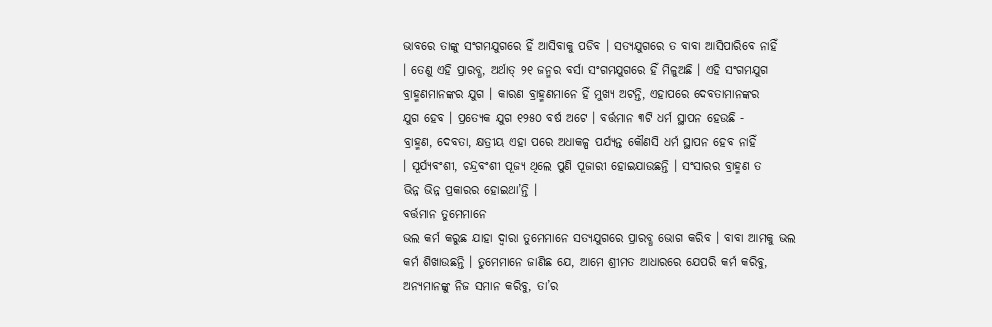ଭାବରେ ତାଙ୍କୁ ସଂଗମଯୁଗରେ ହିଁ ଆସିବାକୁ ପଡିବ । ସତ୍ୟଯୁଗରେ ତ ବାବା ଆସିପାରିବେ ନାହିଁ
। ତେଣୁ ଏହି ପ୍ରାରବ୍ଧ, ଅର୍ଥାତ୍ ୨୧ ଜନ୍ମର ବର୍ସା ସଂଗମଯୁଗରେ ହିଁ ମିଳୁଅଛି । ଏହି ସଂଗମଯୁଗ
ବ୍ରାହ୍ମଣମାନଙ୍କର ଯୁଗ । କାରଣ ବ୍ରାହ୍ମଣମାନେ ହିଁ ମୁଖ୍ୟ ଅଟନ୍ତି, ଏହାପରେ ଦେବତାମାନଙ୍କର
ଯୁଗ ହେବ । ପ୍ରତ୍ୟେକ ଯୁଗ ୧୨୫୦ ବର୍ଷ ଅଟେ । ବର୍ତ୍ତମାନ ୩ଟି ଧର୍ମ ସ୍ଥାପନ ହେଉଛି -
ବ୍ରାହ୍ମଣ, ଦେବତା, କ୍ଷତ୍ରୀୟ ଏହା ପରେ ଅଧାକଳ୍ପ ପର୍ଯ୍ୟନ୍ତ କୌଣସି ଧର୍ମ ସ୍ଥାପନ ହେବ ନାହିଁ
। ସୂର୍ଯ୍ୟବଂଶୀ, ଚନ୍ଦ୍ରବଂଶୀ ପୂଜ୍ୟ ଥିଲେ ପୁଣି ପୂଜାରୀ ହୋଇଯାଉଛନ୍ତି । ସଂସାରର ବ୍ରାହ୍ମଣ ତ
ଭିନ୍ନ ଭିନ୍ନ ପ୍ରକାରର ହୋଇଥା’ନ୍ତି ।
ବର୍ତ୍ତମାନ ତୁମେମାନେ
ଭଲ କର୍ମ କରୁଛ ଯାହା ଦ୍ୱାରା ତୁମେମାନେ ସତ୍ୟଯୁଗରେ ପ୍ରାରବ୍ଧ ଭୋଗ କରିବ । ବାବା ଆମକୁ ଭଲ
କର୍ମ ଶିଖାଉଛନ୍ତି । ତୁମେମାନେ ଜାଣିଛ ଯେ, ଆମେ ଶ୍ରୀମତ ଆଧାରରେ ଯେପରି କର୍ମ କରିବୁ,
ଅନ୍ୟମାନଙ୍କୁ ନିଜ ସମାନ କରିବୁ, ତା’ର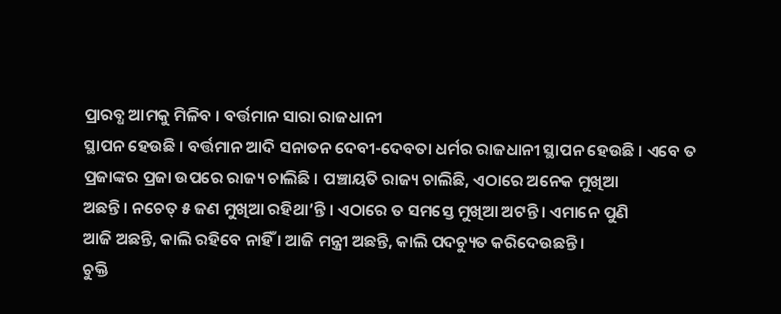ପ୍ରାରବ୍ଧ ଆମକୁ ମିଳିବ । ବର୍ତ୍ତମାନ ସାରା ରାଜଧାନୀ
ସ୍ଥାପନ ହେଉଛି । ବର୍ତ୍ତମାନ ଆଦି ସନାତନ ଦେବୀ-ଦେବତା ଧର୍ମର ରାଜଧାନୀ ସ୍ଥାପନ ହେଉଛି । ଏବେ ତ
ପ୍ରଜାଙ୍କର ପ୍ରଜା ଉପରେ ରାଜ୍ୟ ଚାଲିଛି । ପଞ୍ଚାୟତି ରାଜ୍ୟ ଚାଲିଛି, ଏଠାରେ ଅନେକ ମୁଖିଆ
ଅଛନ୍ତି । ନଚେତ୍ ୫ ଜଣ ମୁଖିଆ ରହିଥା’ନ୍ତି । ଏଠାରେ ତ ସମସ୍ତେ ମୁଖିଆ ଅଟନ୍ତି । ଏମାନେ ପୁଣି
ଆଜି ଅଛନ୍ତି, କାଲି ରହିବେ ନାହିଁ । ଆଜି ମନ୍ତ୍ରୀ ଅଛନ୍ତି, କାଲି ପଦଚ୍ୟୁତ କରିଦେଉଛନ୍ତି ।
ଚୁକ୍ତି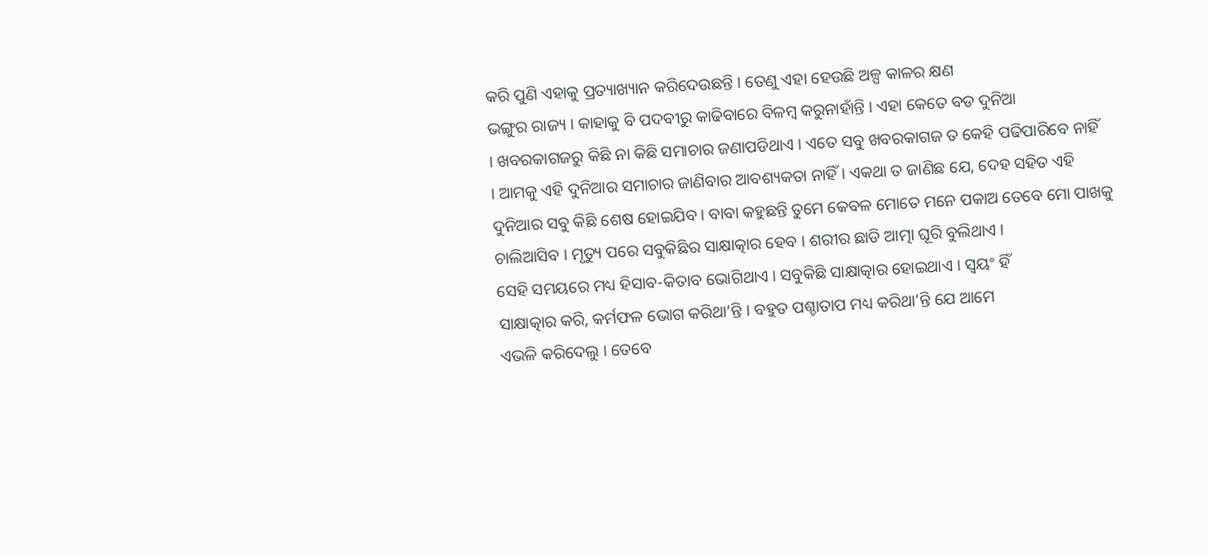କରି ପୁଣି ଏହାକୁ ପ୍ରତ୍ୟାଖ୍ୟାନ କରିଦେଉଛନ୍ତି । ତେଣୁ ଏହା ହେଉଛି ଅଳ୍ପ କାଳର କ୍ଷଣ
ଭଙ୍ଗୁର ରାଜ୍ୟ । କାହାକୁ ବି ପଦବୀରୁ କାଢିବାରେ ବିଳମ୍ବ କରୁନାହାଁନ୍ତି । ଏହା କେତେ ବଡ ଦୁନିଆ
। ଖବରକାଗଜରୁ କିଛି ନା କିଛି ସମାଚାର ଜଣାପଡିଥାଏ । ଏତେ ସବୁ ଖବରକାଗଜ ତ କେହି ପଢିପାରିବେ ନାହିଁ
। ଆମକୁ ଏହି ଦୁନିଆର ସମାଚାର ଜାଣିବାର ଆବଶ୍ୟକତା ନାହିଁ । ଏକଥା ତ ଜାଣିଛ ଯେ, ଦେହ ସହିତ ଏହି
ଦୁନିଆର ସବୁ କିଛି ଶେଷ ହୋଇଯିବ । ବାବା କହୁଛନ୍ତି ତୁମେ କେବଳ ମୋତେ ମନେ ପକାଅ ତେବେ ମୋ ପାଖକୁ
ଚାଲିଆସିବ । ମୃତ୍ୟୁ ପରେ ସବୁକିଛିର ସାକ୍ଷାତ୍କାର ହେବ । ଶରୀର ଛାଡି ଆତ୍ମା ଘୂରି ବୁଲିଥାଏ ।
ସେହି ସମୟରେ ମଧ୍ୟ ହିସାବ-କିତାବ ଭୋଗିଥାଏ । ସବୁକିଛି ସାକ୍ଷାତ୍କାର ହୋଇଥାଏ । ସ୍ୱୟଂ ହିଁ
ସାକ୍ଷାତ୍କାର କରି, କର୍ମଫଳ ଭୋଗ କରିଥା’ନ୍ତି । ବହୁତ ପଶ୍ଚାତାପ ମଧ୍ୟ କରିଥା’ନ୍ତି ଯେ ଆମେ
ଏଭଳି କରିଦେଲୁ । ତେବେ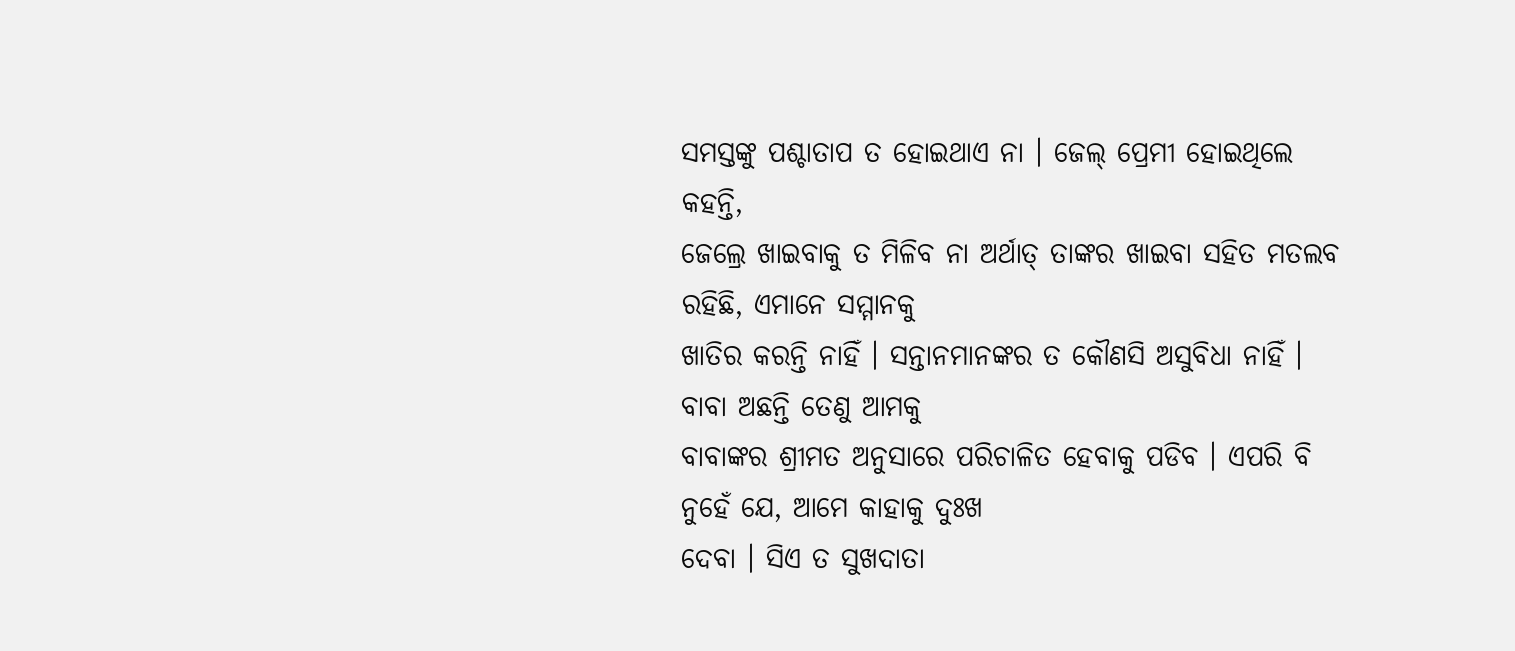ସମସ୍ତଙ୍କୁ ପଶ୍ଚାତାପ ତ ହୋଇଥାଏ ନା । ଜେଲ୍ ପ୍ରେମୀ ହୋଇଥିଲେ କହନ୍ତି,
ଜେଲ୍ରେ ଖାଇବାକୁ ତ ମିଳିବ ନା ଅର୍ଥାତ୍ ତାଙ୍କର ଖାଇବା ସହିତ ମତଲବ ରହିଛି, ଏମାନେ ସମ୍ମାନକୁ
ଖାତିର କରନ୍ତି ନାହିଁ । ସନ୍ତାନମାନଙ୍କର ତ କୌଣସି ଅସୁବିଧା ନାହିଁ । ବାବା ଅଛନ୍ତି ତେଣୁ ଆମକୁ
ବାବାଙ୍କର ଶ୍ରୀମତ ଅନୁସାରେ ପରିଚାଳିତ ହେବାକୁ ପଡିବ । ଏପରି ବି ନୁହେଁ ଯେ, ଆମେ କାହାକୁ ଦୁଃଖ
ଦେବା । ସିଏ ତ ସୁଖଦାତା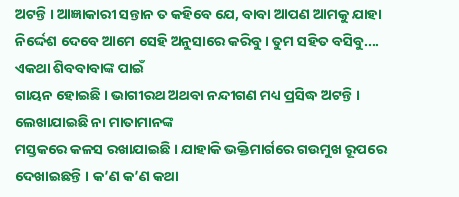ଅଟନ୍ତି । ଆଜ୍ଞାକାରୀ ସନ୍ତାନ ତ କହିବେ ଯେ, ବାବା ଆପଣ ଆମକୁ ଯାହା
ନିର୍ଦ୍ଦେଶ ଦେବେ ଆମେ ସେହି ଅନୁସାରେ କରିବୁ । ତୁମ ସହିତ ବସିବୁ.... ଏକଥା ଶିବବାବାଙ୍କ ପାଇଁ
ଗାୟନ ହୋଇଛି । ଭାଗୀରଥ ଅଥବା ନନ୍ଦୀଗଣ ମଧ୍ୟ ପ୍ରସିଦ୍ଧ ଅଟନ୍ତି । ଲେଖାଯାଇଛି ନା ମାତାମାନଙ୍କ
ମସ୍ତକରେ କଳସ ରଖାଯାଇଛି । ଯାହାକି ଭକ୍ତିମାର୍ଗରେ ଗଉମୁଖ ରୂପରେ ଦେଖାଇଛନ୍ତି । କ’ଣ କ’ଣ କଥା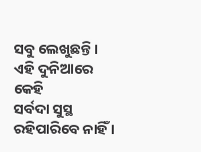ସବୁ ଲେଖୁଛନ୍ତି ।
ଏହି ଦୁନିଆରେ କେହି
ସର୍ବଦା ସୁସ୍ଥ ରହିପାରିବେ ନାହିଁ ।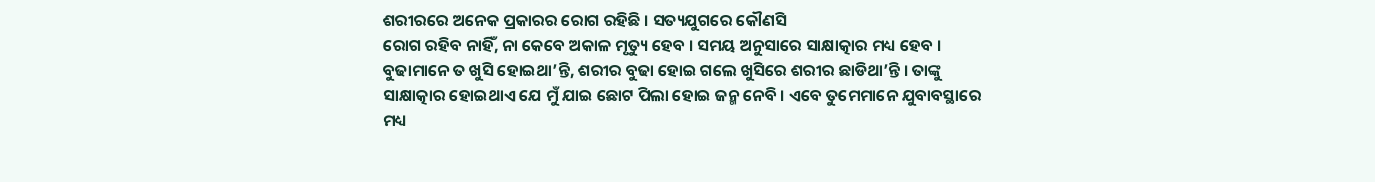ଶରୀରରେ ଅନେକ ପ୍ରକାରର ରୋଗ ରହିଛି । ସତ୍ୟଯୁଗରେ କୌଣସି
ରୋଗ ରହିବ ନାହିଁ, ନା କେବେ ଅକାଳ ମୃତ୍ୟୁ ହେବ । ସମୟ ଅନୁସାରେ ସାକ୍ଷାତ୍କାର ମଧ୍ୟ ହେବ ।
ବୁଢାମାନେ ତ ଖୁସି ହୋଇଥା’ନ୍ତି, ଶରୀର ବୁଢା ହୋଇ ଗଲେ ଖୁସିରେ ଶରୀର ଛାଡିଥା’ନ୍ତି । ତାଙ୍କୁ
ସାକ୍ଷାତ୍କାର ହୋଇଥାଏ ଯେ ମୁଁ ଯାଇ ଛୋଟ ପିଲା ହୋଇ ଜନ୍ମ ନେବି । ଏବେ ତୁମେମାନେ ଯୁବାବସ୍ଥାରେ
ମଧ୍ୟ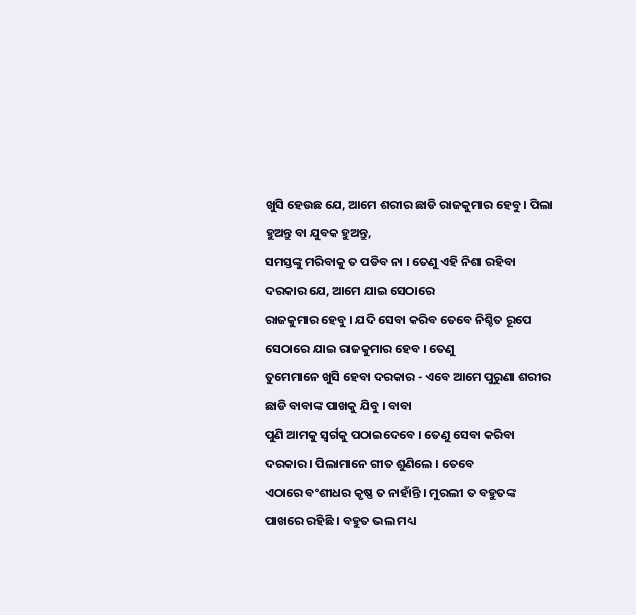ଖୁସି ହେଉଛ ଯେ, ଆମେ ଶରୀର ଛାଡି ରାଜକୁମାର ହେବୁ । ପିଲା ହୁଅନ୍ତୁ ବା ଯୁବକ ହୁଅନ୍ତୁ,
ସମସ୍ତଙ୍କୁ ମରିବାକୁ ତ ପଡିବ ନା । ତେଣୁ ଏହି ନିଶା ରହିବା ଦରକାର ଯେ, ଆମେ ଯାଇ ସେଠାରେ
ରାଜକୁମାର ହେବୁ । ଯଦି ସେବା କରିବ ତେବେ ନିଶ୍ଚିତ ରୂପେ ସେଠାରେ ଯାଇ ରାଜକୁମାର ହେବ । ତେଣୁ
ତୁମେମାନେ ଖୁସି ହେବା ଦରକାର - ଏବେ ଆମେ ପୁରୁଣା ଶରୀର ଛାଡି ବାବାଙ୍କ ପାଖକୁ ଯିବୁ । ବାବା
ପୁଣି ଆମକୁ ସ୍ୱର୍ଗକୁ ପଠାଇଦେବେ । ତେଣୁ ସେବା କରିବା ଦରକାର । ପିଲାମାନେ ଗୀତ ଶୁଣିଲେ । ତେବେ
ଏଠାରେ ବଂଶୀଧର କୃଷ୍ଣ ତ ନାହାଁନ୍ତି । ମୁରଲୀ ତ ବହୁତଙ୍କ ପାଖରେ ରହିଛି । ବହୁତ ଭଲ ମଧ୍ୟ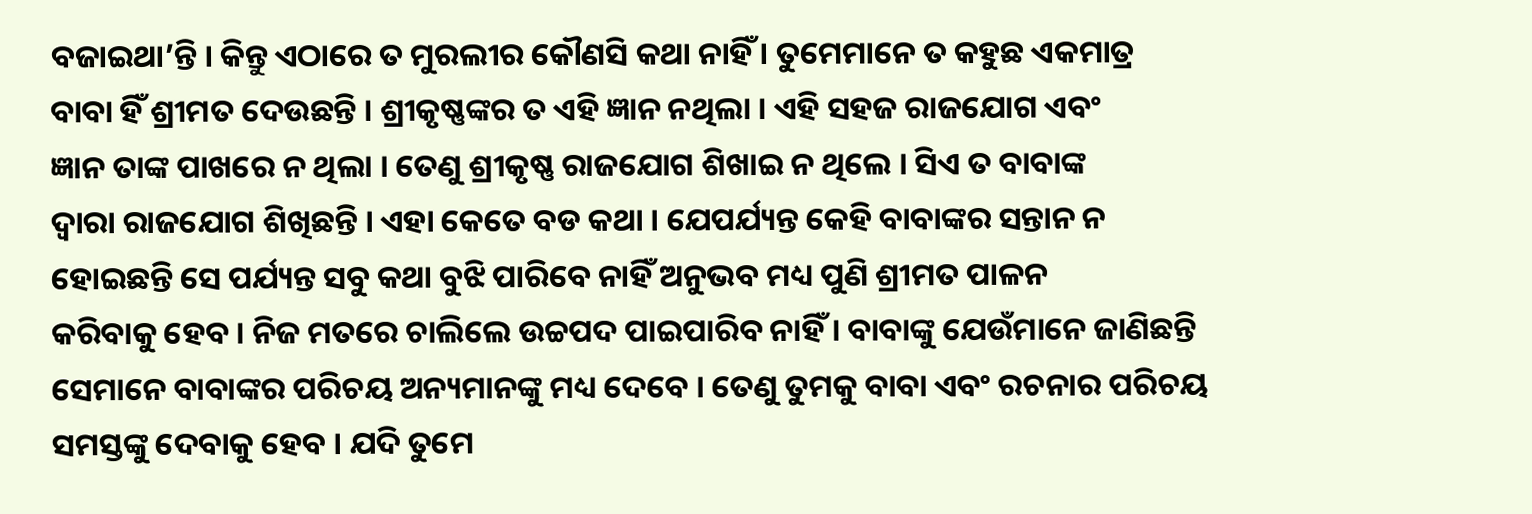ବଜାଇଥା’ନ୍ତି । କିନ୍ତୁ ଏଠାରେ ତ ମୁରଲୀର କୌଣସି କଥା ନାହିଁ । ତୁମେମାନେ ତ କହୁଛ ଏକମାତ୍ର
ବାବା ହିଁ ଶ୍ରୀମତ ଦେଉଛନ୍ତି । ଶ୍ରୀକୃଷ୍ଣଙ୍କର ତ ଏହି ଜ୍ଞାନ ନଥିଲା । ଏହି ସହଜ ରାଜଯୋଗ ଏବଂ
ଜ୍ଞାନ ତାଙ୍କ ପାଖରେ ନ ଥିଲା । ତେଣୁ ଶ୍ରୀକୃଷ୍ଣ ରାଜଯୋଗ ଶିଖାଇ ନ ଥିଲେ । ସିଏ ତ ବାବାଙ୍କ
ଦ୍ୱାରା ରାଜଯୋଗ ଶିଖିଛନ୍ତି । ଏହା କେତେ ବଡ କଥା । ଯେପର୍ଯ୍ୟନ୍ତ କେହି ବାବାଙ୍କର ସନ୍ତାନ ନ
ହୋଇଛନ୍ତି ସେ ପର୍ଯ୍ୟନ୍ତ ସବୁ କଥା ବୁଝି ପାରିବେ ନାହିଁ ଅନୁଭବ ମଧ୍ୟ ପୁଣି ଶ୍ରୀମତ ପାଳନ
କରିବାକୁ ହେବ । ନିଜ ମତରେ ଚାଲିଲେ ଉଚ୍ଚପଦ ପାଇପାରିବ ନାହିଁ । ବାବାଙ୍କୁ ଯେଉଁମାନେ ଜାଣିଛନ୍ତି
ସେମାନେ ବାବାଙ୍କର ପରିଚୟ ଅନ୍ୟମାନଙ୍କୁ ମଧ୍ୟ ଦେବେ । ତେଣୁ ତୁମକୁ ବାବା ଏବଂ ରଚନାର ପରିଚୟ
ସମସ୍ତଙ୍କୁ ଦେବାକୁ ହେବ । ଯଦି ତୁମେ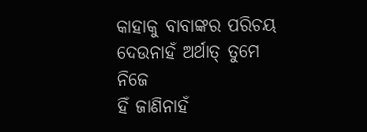କାହାକୁ ବାବାଙ୍କର ପରିଚୟ ଦେଉନାହଁ ଅର୍ଥାତ୍ ତୁମେ ନିଜେ
ହିଁ ଜାଣିନାହଁ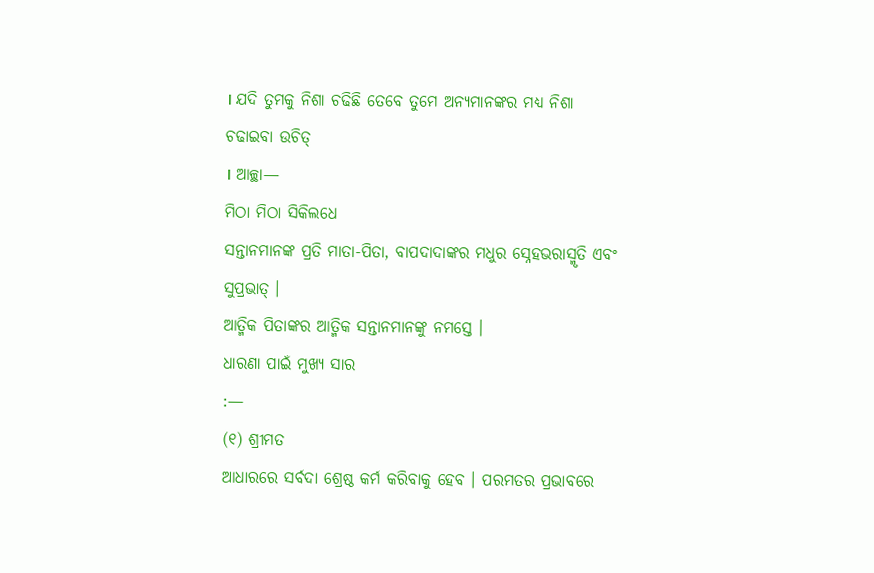। ଯଦି ତୁମକୁ ନିଶା ଚଢିଛି ତେବେ ତୁମେ ଅନ୍ୟମାନଙ୍କର ମଧ୍ୟ ନିଶା ଚଢାଇବା ଉଚିତ୍
। ଆଚ୍ଛା—
ମିଠା ମିଠା ସିକିଲଧେ
ସନ୍ତାନମାନଙ୍କ ପ୍ରତି ମାତା-ପିତା, ବାପଦାଦାଙ୍କର ମଧୁର ସ୍ନେହଭରାସ୍ମୃତି ଏବଂ ସୁପ୍ରଭାତ୍ ।
ଆତ୍ମିକ ପିତାଙ୍କର ଆତ୍ମିକ ସନ୍ତାନମାନଙ୍କୁ ନମସ୍ତେ ।
ଧାରଣା ପାଇଁ ମୁଖ୍ୟ ସାର
:—
(୧) ଶ୍ରୀମତ
ଆଧାରରେ ସର୍ବଦା ଶ୍ରେଷ୍ଠ କର୍ମ କରିବାକୁ ହେବ । ପରମତର ପ୍ରଭାବରେ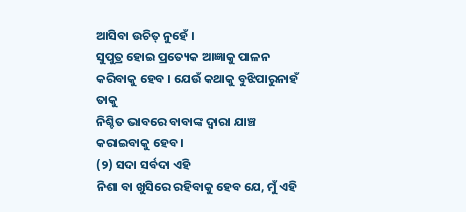ଆସିବା ଉଚିତ୍ ନୁହେଁ ।
ସୁପୁତ୍ର ହୋଇ ପ୍ରତ୍ୟେକ ଆଜ୍ଞାକୁ ପାଳନ କରିବାକୁ ହେବ । ଯେଉଁ କଥାକୁ ବୁଝିପାରୁନାହଁ ତାକୁ
ନିଶ୍ଚିତ ଭାବରେ ବାବାଙ୍କ ଦ୍ୱାରା ଯାଞ୍ଚ କରାଇବାକୁ ହେବ ।
(୨) ସଦା ସର୍ବଦା ଏହି
ନିଶା ବା ଖୁସିରେ ରହିବାକୁ ହେବ ଯେ, ମୁଁ ଏହି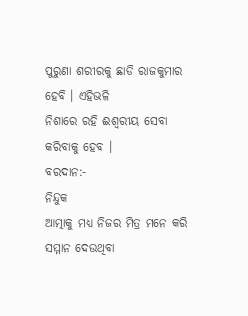ପୁରୁଣା ଶରୀରକୁ ଛାଡି ରାଜକୁମାର ହେବି । ଏହିଭଳି
ନିଶାରେ ରହି ଈଶ୍ୱରୀୟ ସେବା କରିବାକୁ ହେବ ।
ବରଦାନ:-
ନିନ୍ଦୁକ
ଆତ୍ମାକୁ ମଧ୍ୟ ନିଜର ମିତ୍ର ମନେ କରି ସମ୍ମାନ ଦେଉଥିବା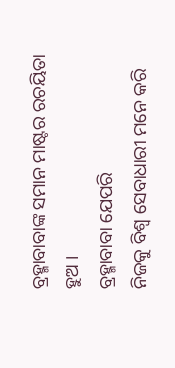ବ୍ରହ୍ମାବାବାଙ୍କ ସମାନ ମାଷ୍ଟର ରଚୟିତା
ହୁଅ ।
ବ୍ରହ୍ମାବାବା ଯେପରି
ନିଜକୁ ବିଶ୍ୱ ସେବାଧାରୀ ମନେ କରି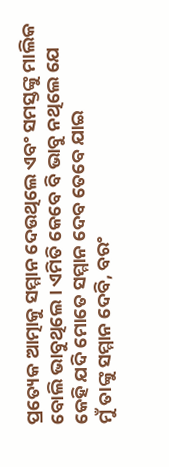ପ୍ରତ୍ୟେକ ଆତ୍ମାକୁ ସମ୍ମାନ ଦେଉଥିଲେ ଏବଂ ସମସ୍ତଙ୍କୁ ମାଲିକ
ବୋଲି ଭାବୁଥିଲେ । ଏମିତି କେବେ ବି ଭାବୁ ନଥିଲେ ଯେ କେହି ଯଦି ମୋତେ ସମ୍ମାନ ଦେବ ତେବେ ଯାଇ
ମୁଁ ତାଙ୍କୁ ସମ୍ମାନ ଦେବି, ବରଂ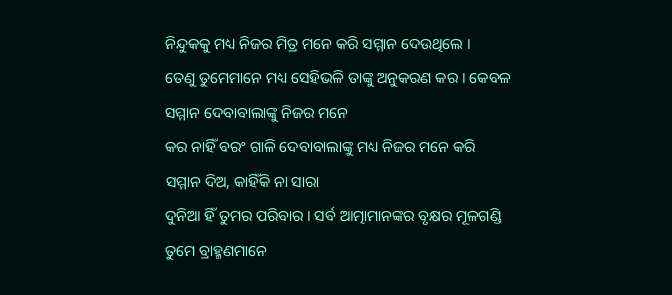ନିନ୍ଦୁକକୁ ମଧ୍ୟ ନିଜର ମିତ୍ର ମନେ କରି ସମ୍ମାନ ଦେଉଥିଲେ ।
ତେଣୁ ତୁମେମାନେ ମଧ୍ୟ ସେହିଭଳି ତାଙ୍କୁ ଅନୁକରଣ କର । କେବଳ ସମ୍ମାନ ଦେବାବାଲାଙ୍କୁ ନିଜର ମନେ
କର ନାହିଁ ବରଂ ଗାଳି ଦେବାବାଲାଙ୍କୁ ମଧ୍ୟ ନିଜର ମନେ କରି ସମ୍ମାନ ଦିଅ, କାହିଁକି ନା ସାରା
ଦୁନିଆ ହିଁ ତୁମର ପରିବାର । ସର୍ବ ଆତ୍ମାମାନଙ୍କର ବୃକ୍ଷର ମୂଳଗଣ୍ଡି ତୁମେ ବ୍ରାହ୍ମଣମାନେ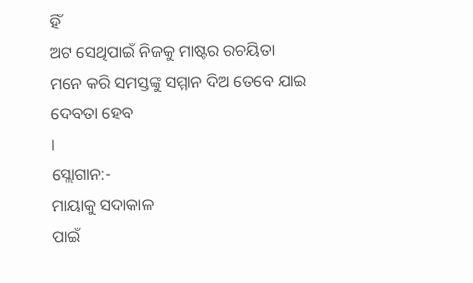ହିଁ
ଅଟ ସେଥିପାଇଁ ନିଜକୁ ମାଷ୍ଟର ରଚୟିତା ମନେ କରି ସମସ୍ତଙ୍କୁ ସମ୍ମାନ ଦିଅ ତେବେ ଯାଇ ଦେବତା ହେବ
।
ସ୍ଲୋଗାନ:-
ମାୟାକୁ ସଦାକାଳ
ପାଇଁ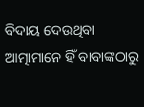ବିଦାୟ ଦେଉଥିବା ଆତ୍ମାମାନେ ହିଁ ବାବାଙ୍କଠାରୁ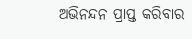ଅଭିନନ୍ଦନ ପ୍ରାପ୍ତ କରିବାର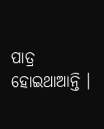ପାତ୍ର
ହୋଇଥାଆନ୍ତି ।